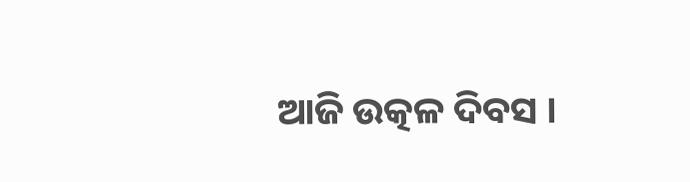ଆଜି ଉତ୍କଳ ଦିବସ ।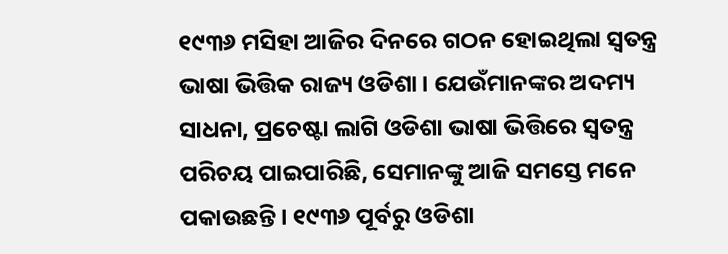୧୯୩୬ ମସିହା ଆଜିର ଦିନରେ ଗଠନ ହୋଇଥିଲା ସ୍ୱତନ୍ତ୍ର ଭାଷା ଭିତ୍ତିକ ରାଜ୍ୟ ଓଡିଶା । ଯେଉଁମାନଙ୍କର ଅଦମ୍ୟ ସାଧନା, ପ୍ରଚେଷ୍ଟା ଲାଗି ଓଡିଶା ଭାଷା ଭିତ୍ତିରେ ସ୍ୱତନ୍ତ୍ର ପରିଚୟ ପାଇପାରିଛି, ସେମାନଙ୍କୁ ଆଜି ସମସ୍ତେ ମନେ ପକାଉଛନ୍ତି । ୧୯୩୬ ପୂର୍ବରୁ ଓଡିଶା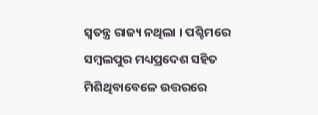ସ୍ୱତନ୍ତ୍ର ରାଜ୍ୟ ନଥିଲା । ପଶ୍ଚିମରେ ସମ୍ବଲପୁର ମଧ୍ୟପ୍ରଦେଶ ସହିତ ମିଶିଥିବାବେଳେ ଉତ୍ତରରେ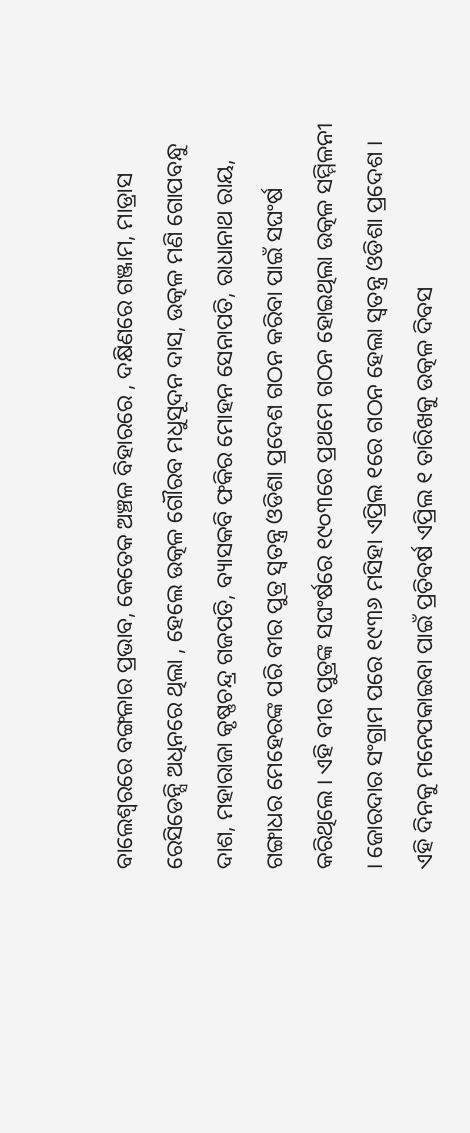ବାଲେଶ୍ୱରରେ ବଙ୍ଗଳାର ପ୍ରଭାବ, କେତେକ ଅଞ୍ଚଳ ବିହାରରେ , ଦକ୍ଷିଣରେ ଗଞ୍ଜାମ, ମାଡ୍ରାସ ରେସିଡେନ୍ସି ଅଧିନରେ ଥିଲା , ହେଲେ ଉତ୍କଳ ଗୌରବ ମଧୁସୂଦନ ଦାସ, ଉତ୍କଳ ମଣି ଗୋପବନ୍ଧୁ ଦାଶ, ମହାରାଜା କୃଷ୍ଣଚନ୍ଦ୍ର ଗଜପତି, ବ୍ୟାସକବି ଫକିର ମୋହନ ସେନାପତି, ରାଧାନାଥ ରାୟ, ଗଙ୍ଗାଧର ମେହେରଙ୍କ ପରି ବୀର ପୁତ୍ର ସ୍ୱତନ୍ତ୍ର ଓଡିଶା ପ୍ରଦେଶ ଗଠନ କରିବା ପାଇଁ ସଘଂର୍ଷ କରିଥିଲେ । ଏହି ବୀର ପୁତ୍ରଙ୍କ ସଘଂର୍ଷରେ ୧୯୦୩ରେ ପ୍ରଥମେ ଗଠନ ହୋଇଥିଲା ଉତ୍କଳ ସମ୍ମିଳନୀ । ଜୋରଦାର ସଂଗ୍ରାମ ପରେ ୧୯୩୬ ମସିହା ଏପ୍ରିଲ ୧ରେ ଗଠନ ହେଲା ସ୍ୱତନ୍ତ୍ର ଓଡିଶା ପ୍ରଦେଶ । ଏହି ଦିନକୁ ମନେପକାଇବା ପାଇଁ ପ୍ରତିବର୍ଷ ଏପ୍ରିଲ ୧ ତାରିଖକୁ ଉତ୍କଳ ଦିବସ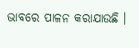ଭାବରେ ପାଳନ କରାଯାଉଛି ।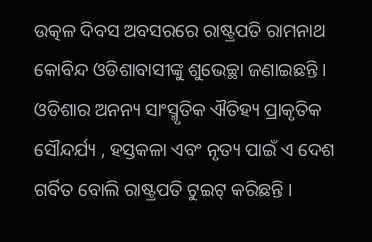ଉତ୍କଳ ଦିବସ ଅବସରରେ ରାଷ୍ଟ୍ରପତି ରାମନାଥ କୋବିନ୍ଦ ଓଡିଶାବାସୀଙ୍କୁ ଶୁଭେଚ୍ଛା ଜଣାଇଛନ୍ତି । ଓଡିଶାର ଅନନ୍ୟ ସାଂସ୍ମୃତିକ ଐତିହ୍ୟ ପ୍ରାକୃତିକ ସୌନ୍ଦର୍ଯ୍ୟ , ହସ୍ତକଳା ଏବଂ ନୃତ୍ୟ ପାଇଁ ଏ ଦେଶ ଗର୍ବିତ ବୋଲି ରାଷ୍ଟ୍ରପତି ଟୁଇଟ୍ କରିଛନ୍ତି ।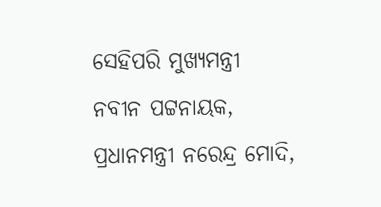ସେହିପରି ମୁଖ୍ୟମନ୍ତ୍ରୀ ନବୀନ ପଟ୍ଟନାୟକ, ପ୍ରଧାନମନ୍ତ୍ରୀ ନରେନ୍ଦ୍ର ମୋଦି,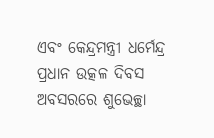ଏବଂ କେନ୍ଦ୍ରମନ୍ତ୍ରୀ ଧର୍ମେନ୍ଦ୍ର ପ୍ରଧାନ ଉତ୍କଳ ଦିବସ ଅବସରରେ ଶୁଭେଚ୍ଛା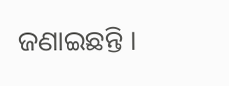ଜଣାଇଛନ୍ତି ।